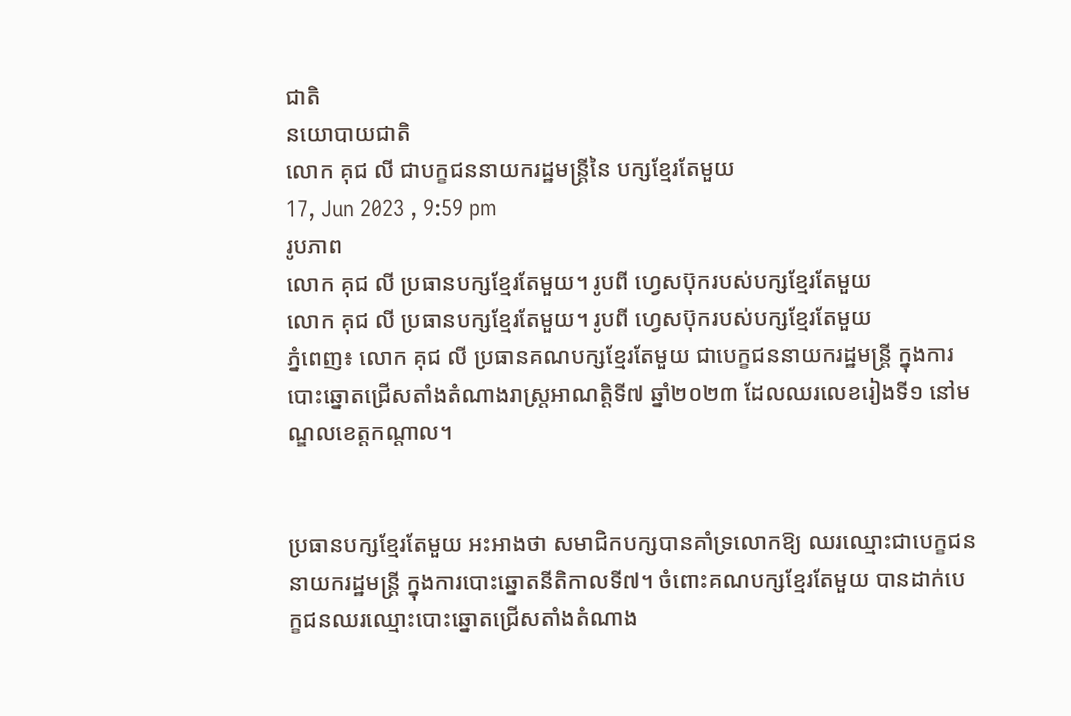ជាតិ
នយោបាយជាតិ
លោក គុជ លី ជាបក្ខជននាយករដ្ឋមន្ត្រីនៃ បក្សខ្មែរតែមួយ
17, Jun 2023 , 9:59 pm
រូបភាព
លោក គុជ លី ប្រធានបក្សខ្មែរតែមួយ។ រូបពី ហ្វេសប៊ុករបស់បក្សខ្មែរតែមួយ
លោក គុជ លី ប្រធានបក្សខ្មែរតែមួយ។ រូបពី ហ្វេសប៊ុករបស់បក្សខ្មែរតែមួយ
ភ្នំពេញ៖ លោក គុជ លី ប្រធានគណបក្សខ្មែរតែមួយ ជាបេក្ខជននាយករដ្ឋមន្ត្រី ក្នុងការបោះឆ្នោតជ្រើសតាំងតំណាងរាស្រ្តអាណត្តិទី៧ ឆ្នាំ២០២៣ ដែលឈរលេខរៀងទី១ នៅមណ្ឌលខេត្តកណ្ដាល។


ប្រធានបក្សខ្មែរតែមួយ អះអាងថា សមាជិកបក្សបានគាំទ្រលោកឱ្យ ឈរឈ្មោះជាបេក្ខជននាយករដ្ឋមន្ត្រី ក្នុងការបោះឆ្នោតនីតិកាលទី៧។ ចំពោះគណបក្សខ្មែរតែមួយ បានដាក់បេក្ខជនឈរឈ្មោះបោះឆ្នោតជ្រើសតាំងតំណាង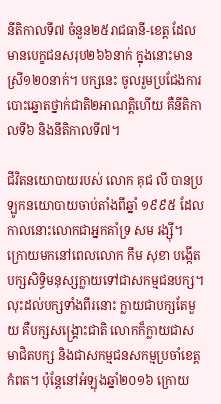នីតិកាលទី៧ ចំនួន២៥រាជធានី-ខេត្ត ដែលមានបេក្ខជនសរុប២៦៦នាក់ ក្នុងនោះមានស្រី១២០នាក់។ បក្សនេះ ចូលរួមប្រជែងការបោះឆ្នោតថ្នាក់ជាតិ២អាណត្តិហើយ គឺនីតិកាលទី៦ និងនីតិកាលទី៧។

ជីវិតនយោបាយរបស់ លោក គុជ លី បានប្រឡូកនយោបាយចាប់តាំងពីឆ្នាំ ១៩៩៥ ដែលកាលនោះលោកជាអ្នកគាំទ្រ សម រង្ស៊ី។ ក្រោយមកនៅពេលលោក កឹម សុខា បង្កើតបក្សសិទ្ធិមនុស្សក្លាយទៅជាសកម្មជនបក្ស។ លុះដល់បក្សទាំងពីរនោះ ក្លាយជាបក្សតែមួយ គឺបក្សសង្គ្រោះជាតិ លោកក៏ក្លាយជាសមាជិតបក្ស និងជាសកម្មជនសកម្មប្រចាំខេត្តកំពត។ ប៉ុន្តែនៅអំឡុងឆ្នាំ២០១៦ ក្រោយ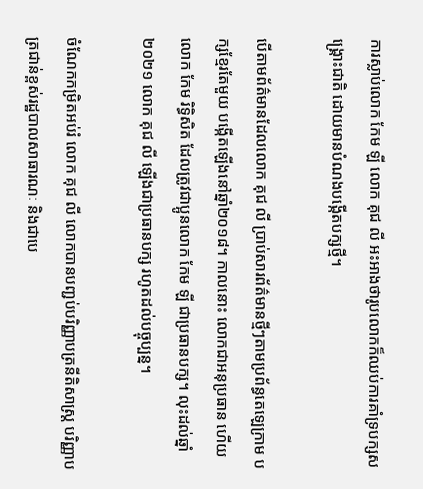ការស្លាប់លោក កែម ឡី លោក គុជ លី អះអាងថារូបលោកក៏ឈប់ការគាំទ្របក្សសង្គ្រោះជាតិ ដោយមានបំណងបង្កើតបក្សថ្មី។

បើតាមព័ត៌មានដែលលោក គុជ លី ប្រាប់សារព័ត៌មានថ្មីៗតាមប្រព័ន្ធតេឡេក្រាម បក្សខ្មែរតែមួយ បង្កើតឡើងនៅឆ្នាំ២០១៨។ កាលនោះ លោកជាអនុប្រធាន ហើយលោក កែម រិទ្ធិសិត ដែលត្រូវជាប្អូនលោក កែម ឡី ជាប្រធានបក្ស។ លុះដល់ឆ្នាំ២០២១ លោក គុជ លី ឡើងជាប្រធានបក្ស រហូតដល់បច្ចុប្បន្ន។

ចំណែកកម្រិតអប់រំ លោក គុជ លី លោកបានបញ្ជប់បរិញ្ញាបត្រនីតិសាស្រ្ត បរិញ្ញាបត្រជាន់ខ្ពស់រដ្ឋបាលសាធារណៈ និងជាបេ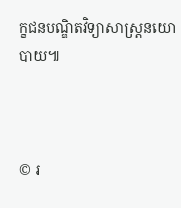ក្ខជនបណ្ឌិតវិទ្យាសាស្រ្តនយោបាយ៕



© រ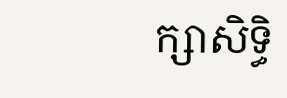ក្សាសិទ្ធិ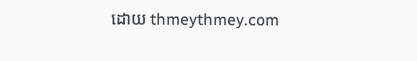ដោយ thmeythmey.com